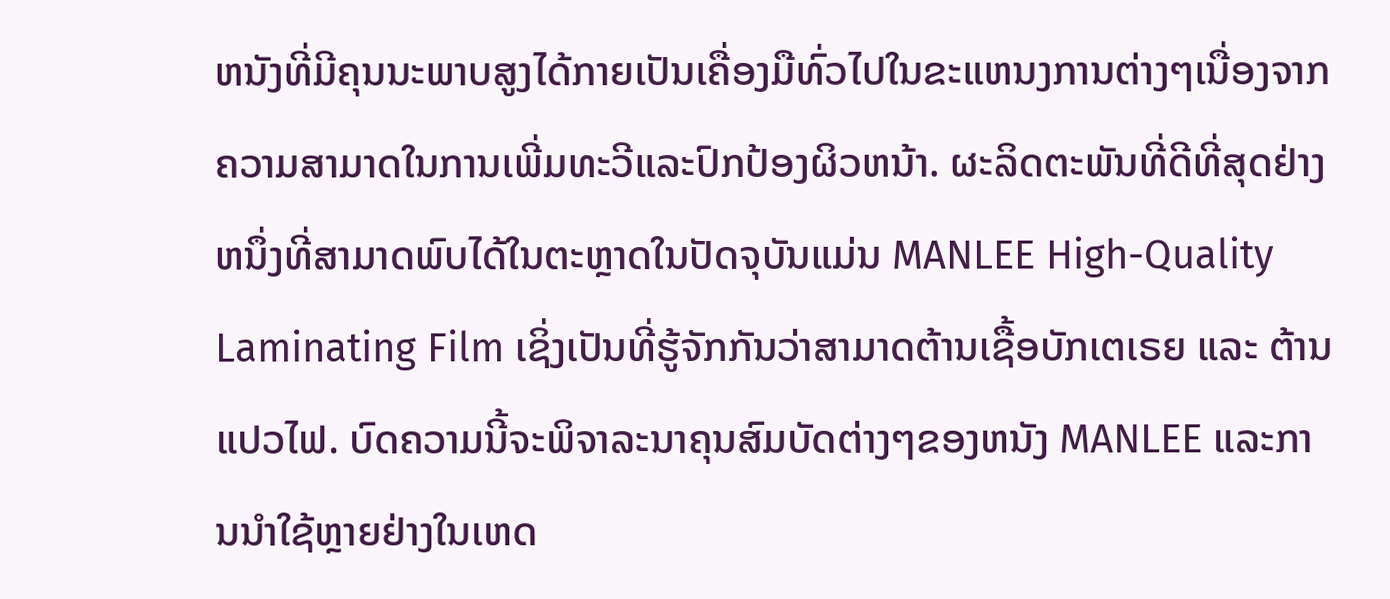ຫນັງທີ່ມີຄຸນນະພາບສູງໄດ້ກາຍເປັນເຄື່ອງມືທົ່ວໄປໃນຂະແຫນງການຕ່າງໆເນື່ອງຈາກຄວາມສາມາດໃນການເພີ່ມທະວີແລະປົກປ້ອງຜິວຫນ້າ. ຜະລິດຕະພັນທີ່ດີທີ່ສຸດຢ່າງຫນຶ່ງທີ່ສາມາດພົບໄດ້ໃນຕະຫຼາດໃນປັດຈຸບັນແມ່ນ MANLEE High-Quality Laminating Film ເຊິ່ງເປັນທີ່ຮູ້ຈັກກັນວ່າສາມາດຕ້ານເຊື້ອບັກເຕເຣຍ ແລະ ຕ້ານແປວໄຟ. ບົດຄວາມນີ້ຈະພິຈາລະນາຄຸນສົມບັດຕ່າງໆຂອງຫນັງ MANLEE ແລະການນໍາໃຊ້ຫຼາຍຢ່າງໃນເຫດ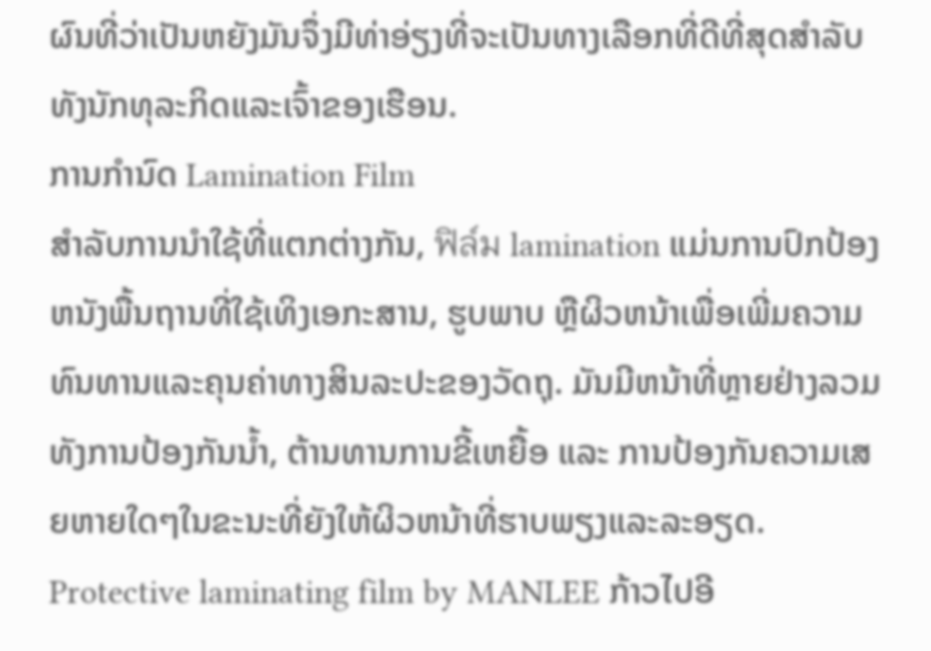ຜົນທີ່ວ່າເປັນຫຍັງມັນຈຶ່ງມີທ່າອ່ຽງທີ່ຈະເປັນທາງເລືອກທີ່ດີທີ່ສຸດສໍາລັບທັງນັກທຸລະກິດແລະເຈົ້າຂອງເຮືອນ.
ການກໍານົດ Lamination Film
ສໍາລັບການນໍາໃຊ້ທີ່ແຕກຕ່າງກັນ, ฟิล์ม lamination ແມ່ນການປົກປ້ອງຫນັງພື້ນຖານທີ່ໃຊ້ເທິງເອກະສານ, ຮູບພາບ ຫຼືຜິວຫນ້າເພື່ອເພີ່ມຄວາມທົນທານແລະຄຸນຄ່າທາງສິນລະປະຂອງວັດຖຸ. ມັນມີຫນ້າທີ່ຫຼາຍຢ່າງລວມທັງການປ້ອງກັນນໍ້າ, ຕ້ານທານການຂີ້ເຫຍື້ອ ແລະ ການປ້ອງກັນຄວາມເສຍຫາຍໃດໆໃນຂະນະທີ່ຍັງໃຫ້ຜິວຫນ້າທີ່ຮາບພຽງແລະລະອຽດ. Protective laminating film by MANLEE ກ້າວໄປອີ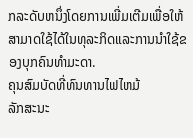ກລະດັບຫນຶ່ງໂດຍການເພີ່ມເຕີມເພື່ອໃຫ້ສາມາດໃຊ້ໄດ້ໃນທຸລະກິດແລະການນໍາໃຊ້ຂອງບຸກຄົນທໍາມະດາ.
ຄຸນສົມບັດທີ່ທົນທານໄຟໄຫມ້
ລັກສະນະ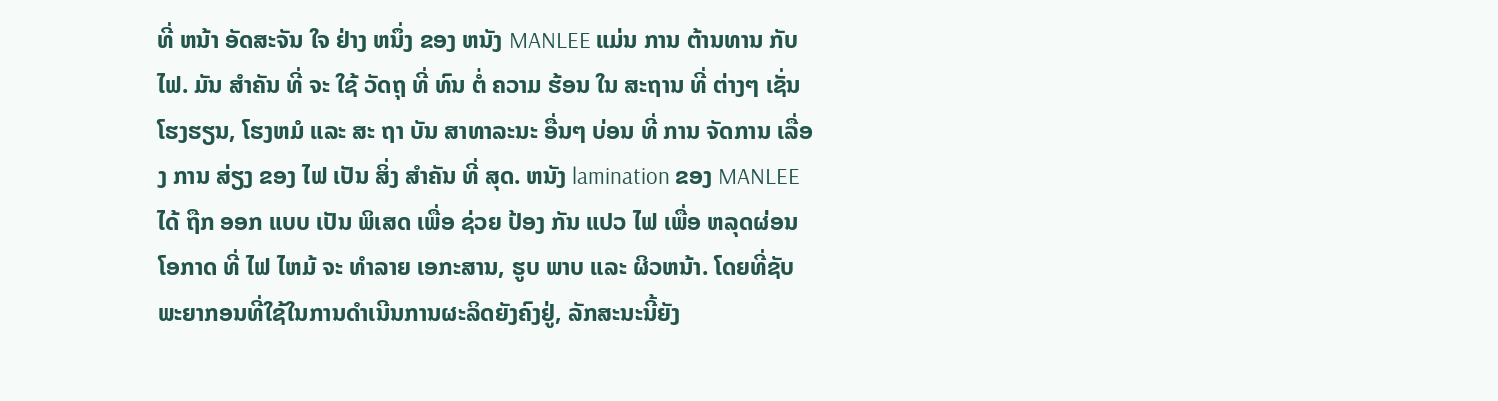ທີ່ ຫນ້າ ອັດສະຈັນ ໃຈ ຢ່າງ ຫນຶ່ງ ຂອງ ຫນັງ MANLEE ແມ່ນ ການ ຕ້ານທານ ກັບ ໄຟ. ມັນ ສໍາຄັນ ທີ່ ຈະ ໃຊ້ ວັດຖຸ ທີ່ ທົນ ຕໍ່ ຄວາມ ຮ້ອນ ໃນ ສະຖານ ທີ່ ຕ່າງໆ ເຊັ່ນ ໂຮງຮຽນ, ໂຮງຫມໍ ແລະ ສະ ຖາ ບັນ ສາທາລະນະ ອື່ນໆ ບ່ອນ ທີ່ ການ ຈັດການ ເລື່ອງ ການ ສ່ຽງ ຂອງ ໄຟ ເປັນ ສິ່ງ ສໍາຄັນ ທີ່ ສຸດ. ຫນັງ lamination ຂອງ MANLEE ໄດ້ ຖືກ ອອກ ແບບ ເປັນ ພິເສດ ເພື່ອ ຊ່ວຍ ປ້ອງ ກັນ ແປວ ໄຟ ເພື່ອ ຫລຸດຜ່ອນ ໂອກາດ ທີ່ ໄຟ ໄຫມ້ ຈະ ທໍາລາຍ ເອກະສານ, ຮູບ ພາບ ແລະ ຜິວຫນ້າ. ໂດຍທີ່ຊັບພະຍາກອນທີ່ໃຊ້ໃນການດໍາເນີນການຜະລິດຍັງຄົງຢູ່, ລັກສະນະນີ້ຍັງ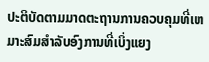ປະຕິບັດຕາມມາດຕະຖານການຄວບຄຸມທີ່ເຫມາະສົມສໍາລັບອົງການທີ່ເບິ່ງແຍງ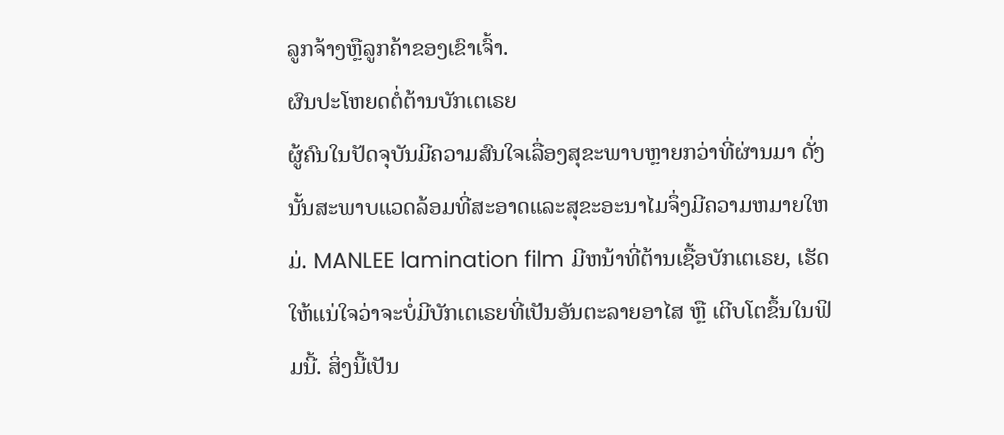ລູກຈ້າງຫຼືລູກຄ້າຂອງເຂົາເຈົ້າ.
ຜົນປະໂຫຍດຕໍ່ຕ້ານບັກເຕເຣຍ
ຜູ້ຄົນໃນປັດຈຸບັນມີຄວາມສົນໃຈເລື່ອງສຸຂະພາບຫຼາຍກວ່າທີ່ຜ່ານມາ ດັ່ງນັ້ນສະພາບແວດລ້ອມທີ່ສະອາດແລະສຸຂະອະນາໄມຈຶ່ງມີຄວາມຫມາຍໃຫມ່. MANLEE lamination film ມີຫນ້າທີ່ຕ້ານເຊື້ອບັກເຕເຣຍ, ເຮັດໃຫ້ແນ່ໃຈວ່າຈະບໍ່ມີບັກເຕເຣຍທີ່ເປັນອັນຕະລາຍອາໄສ ຫຼື ເຕີບໂຕຂຶ້ນໃນຟິມນີ້. ສິ່ງນີ້ເປັນ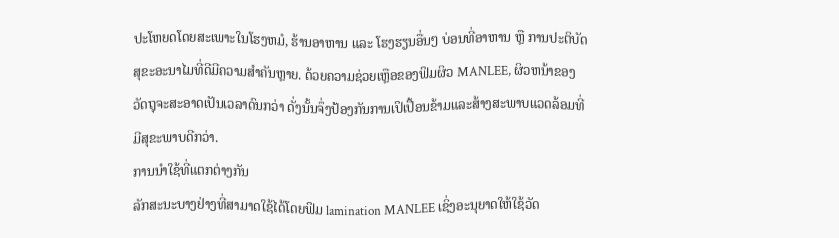ປະໂຫຍດໂດຍສະເພາະໃນໂຮງຫມໍ, ຮ້ານອາຫານ ແລະ ໂຮງຮຽນອື່ນໆ ບ່ອນທີ່ອາຫານ ຫຼື ການປະຕິບັດສຸຂະອະນາໄມທີ່ດີມີຄວາມສໍາຄັນຫຼາຍ. ດ້ວຍຄວາມຊ່ວຍເຫຼືອຂອງຟິມຜິວ MANLEE, ຜິວຫນ້າຂອງວັດຖຸຈະສະອາດເປັນເວລາດົນກວ່າ ດັ່ງນັ້ນຈຶ່ງປ້ອງກັນການເປິເປື້ອນຂ້າມແລະສ້າງສະພາບແວດລ້ອມທີ່ມີສຸຂະພາບດີກວ່າ.
ການນໍາໃຊ້ທີ່ແຕກຕ່າງກັນ
ລັກສະນະບາງຢ່າງທີ່ສາມາດໃຊ້ໄດ້ໂດຍຟິມ lamination MANLEE ເຊິ່ງອະນຸຍາດໃຫ້ໃຊ້ວັດ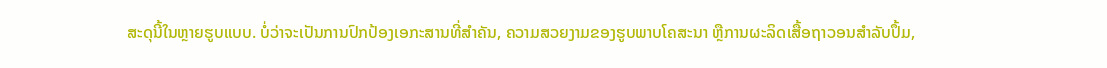ສະດຸນີ້ໃນຫຼາຍຮູບແບບ. ບໍ່ວ່າຈະເປັນການປົກປ້ອງເອກະສານທີ່ສໍາຄັນ, ຄວາມສວຍງາມຂອງຮູບພາບໂຄສະນາ ຫຼືການຜະລິດເສື້ອຖາວອນສໍາລັບປຶ້ມ,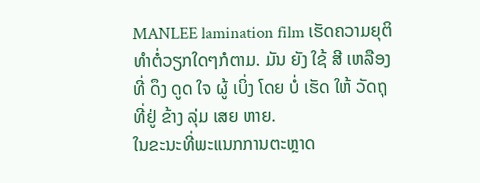MANLEE lamination film ເຮັດຄວາມຍຸຕິທໍາຕໍ່ວຽກໃດໆກໍຕາມ. ມັນ ຍັງ ໃຊ້ ສີ ເຫລືອງ ທີ່ ດຶງ ດູດ ໃຈ ຜູ້ ເບິ່ງ ໂດຍ ບໍ່ ເຮັດ ໃຫ້ ວັດຖຸ ທີ່ຢູ່ ຂ້າງ ລຸ່ມ ເສຍ ຫາຍ.
ໃນຂະນະທີ່ພະແນກການຕະຫຼາດ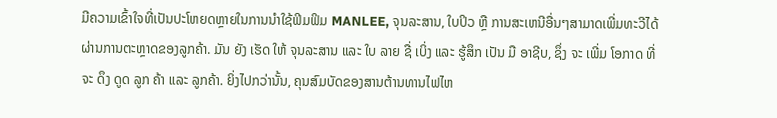ມີຄວາມເຂົ້າໃຈທີ່ເປັນປະໂຫຍດຫຼາຍໃນການນໍາໃຊ້ຟິມຟິມ MANLEE, ຈຸນລະສານ, ໃບປິວ ຫຼື ການສະເຫນີອື່ນໆສາມາດເພີ່ມທະວີໄດ້ຜ່ານການຕະຫຼາດຂອງລູກຄ້າ. ມັນ ຍັງ ເຮັດ ໃຫ້ ຈຸນລະສານ ແລະ ໃບ ລາຍ ຊື່ ເບິ່ງ ແລະ ຮູ້ສຶກ ເປັນ ມື ອາຊີບ, ຊຶ່ງ ຈະ ເພີ່ມ ໂອກາດ ທີ່ ຈະ ດຶງ ດູດ ລູກ ຄ້າ ແລະ ລູກຄ້າ. ຍິ່ງໄປກວ່ານັ້ນ, ຄຸນສົມບັດຂອງສານຕ້ານທານໄຟໄຫ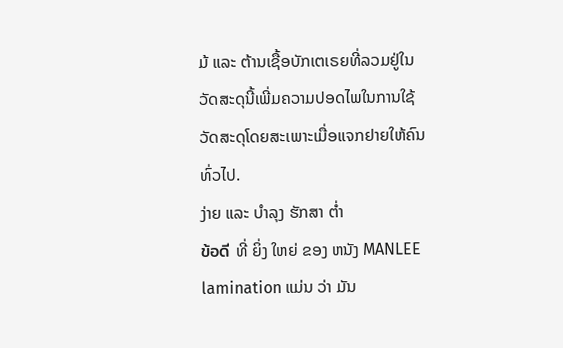ມ້ ແລະ ຕ້ານເຊື້ອບັກເຕເຣຍທີ່ລວມຢູ່ໃນວັດສະດຸນີ້ເພີ່ມຄວາມປອດໄພໃນການໃຊ້ວັດສະດຸໂດຍສະເພາະເມື່ອແຈກຢາຍໃຫ້ຄົນທົ່ວໄປ.
ງ່າຍ ແລະ ບໍາລຸງ ຮັກສາ ຕ່ຳ
ข้อดี ທີ່ ຍິ່ງ ໃຫຍ່ ຂອງ ຫນັງ MANLEE lamination ແມ່ນ ວ່າ ມັນ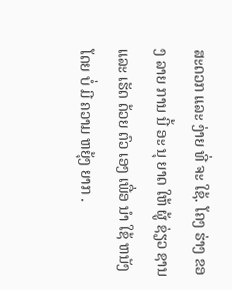ສະດວກ ແລະ ງ່າຍ ທີ່ ຈະ ໃຊ້. ໂຄງ ຮ່າງ ຂອງ ລາຍ ການ ນີ້ ອະ ນຸ ຍາດ ໃຫ້ ຜູ້ ຊ່ຽວ ຊານ ແລະ ເຮັດ ດ້ວຍ ຕົວ ເອງ ເພື່ອ ນໍາ ໃຊ້ ຫນັງ ໂດຍ ບໍ່ ມີ ຄວາມ ຫຍຸ້ງ ຍາກ .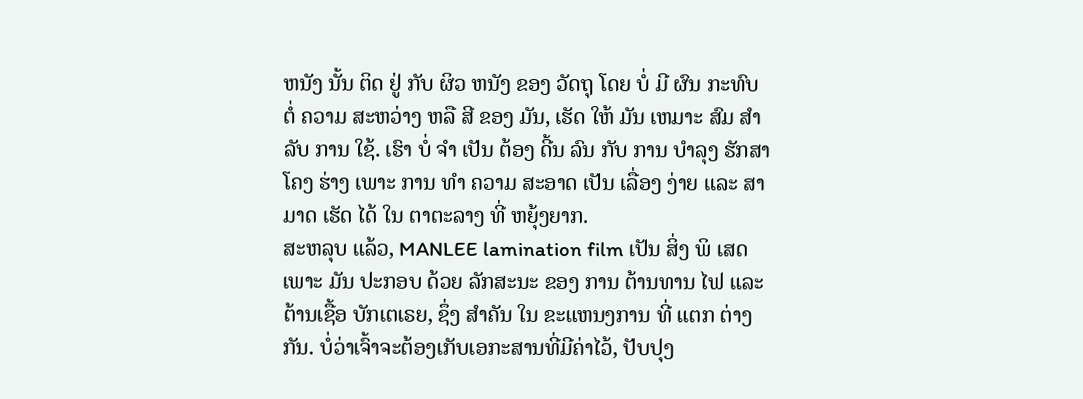ຫນັງ ນັ້ນ ຕິດ ຢູ່ ກັບ ຜິວ ຫນັງ ຂອງ ວັດຖຸ ໂດຍ ບໍ່ ມີ ຜົນ ກະທົບ ຕໍ່ ຄວາມ ສະຫວ່າງ ຫລື ສີ ຂອງ ມັນ, ເຮັດ ໃຫ້ ມັນ ເຫມາະ ສົມ ສໍາລັບ ການ ໃຊ້. ເຮົາ ບໍ່ ຈໍາ ເປັນ ຕ້ອງ ດີ້ນ ລົນ ກັບ ການ ບໍາລຸງ ຮັກສາ ໂຄງ ຮ່າງ ເພາະ ການ ທໍາ ຄວາມ ສະອາດ ເປັນ ເລື່ອງ ງ່າຍ ແລະ ສາມາດ ເຮັດ ໄດ້ ໃນ ຕາຕະລາງ ທີ່ ຫຍຸ້ງຍາກ.
ສະຫລຸບ ແລ້ວ, MANLEE lamination film ເປັນ ສິ່ງ ພິ ເສດ ເພາະ ມັນ ປະກອບ ດ້ວຍ ລັກສະນະ ຂອງ ການ ຕ້ານທານ ໄຟ ແລະ ຕ້ານເຊື້ອ ບັກເຕເຣຍ, ຊຶ່ງ ສໍາຄັນ ໃນ ຂະແຫນງການ ທີ່ ແຕກ ຕ່າງ ກັນ. ບໍ່ວ່າເຈົ້າຈະຕ້ອງເກັບເອກະສານທີ່ມີຄ່າໄວ້, ປັບປຸງ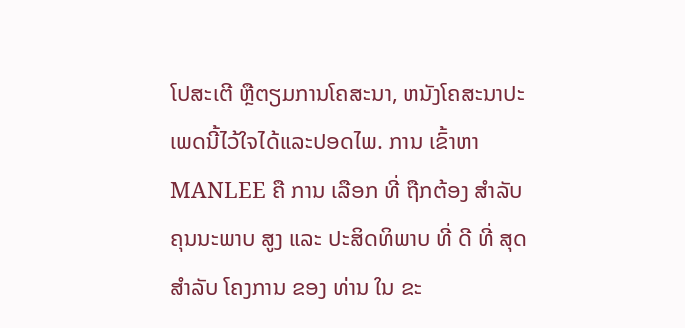ໂປສະເຕີ ຫຼືຕຽມການໂຄສະນາ, ຫນັງໂຄສະນາປະເພດນີ້ໄວ້ໃຈໄດ້ແລະປອດໄພ. ການ ເຂົ້າຫາ MANLEE ຄື ການ ເລືອກ ທີ່ ຖືກຕ້ອງ ສໍາລັບ ຄຸນນະພາບ ສູງ ແລະ ປະສິດທິພາບ ທີ່ ດີ ທີ່ ສຸດ ສໍາລັບ ໂຄງການ ຂອງ ທ່ານ ໃນ ຂະ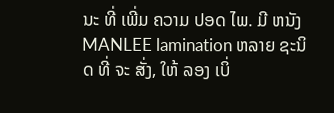ນະ ທີ່ ເພີ່ມ ຄວາມ ປອດ ໄພ. ມີ ຫນັງ MANLEE lamination ຫລາຍ ຊະນິດ ທີ່ ຈະ ສັ່ງ, ໃຫ້ ລອງ ເບິ່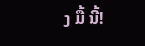ງ ມື້ ນີ້!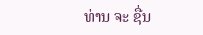ທ່ານ ຈະ ຊື່ນ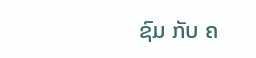ຊົມ ກັບ ຄ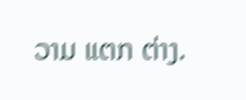ວາມ ແຕກ ຕ່າງ.